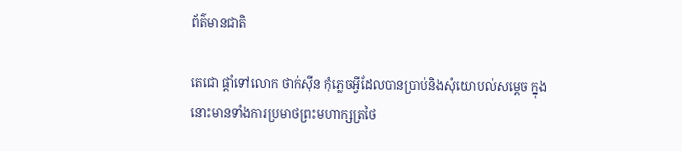ព័ត៌មានជាតិ

តេជោ ផ្ដាំទៅលោក ថាក់ស៊ីន កុំភ្លេចអ្វីដែលបានប្រាប់និងសុំយោបល់សម្ដេច ក្នុងនោះមានទាំងការប្រមាថព្រះមហាក្សត្រថៃ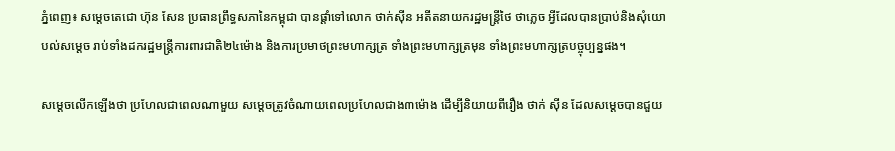ភ្នំពេញ៖ សម្ដេចតេជោ ហ៊ុន សែន ប្រធានព្រឹទ្ធសភានៃកម្ពុជា បានផ្ដាំទៅលោក ថាក់ស៊ីន អតីតនាយករដ្ឋមន្រ្តីថៃ ថាភ្លេច អ្វីដែលបានប្រាប់និងសុំយោបល់សម្ដេច រាប់ទាំងដករដ្ឋមន្ត្រីការពារជាតិ២៤ម៉ោង និងការប្រមាថព្រះមហាក្សត្រ ទាំងព្រះមហាក្សត្រមុន ទាំងព្រះមហាក្សត្របច្ចុប្បន្នផង។

សម្ដេចលើកឡើងថា ប្រហែលជាពេលណាមួយ សម្ដេចត្រូវចំណាយពេលប្រហែលជាង៣ម៉ោង ដើម្បីនិយាយពីរឿង ថាក់ សុីន ដែលសម្ដេចបានជួយ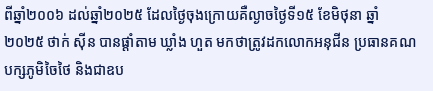ពីឆ្នាំ២០០៦ ដល់ឆ្នាំ២០២៥ ដែលថ្ងៃចុងក្រោយគឺល្ងាចថ្ងៃទី១៥ ខែមិថុនា ឆ្នាំ២០២៥ ថាក់ សុីន បានផ្តាំតាម ឃ្លាំង ហួត មកថាត្រូវដកលោកអនុជីន ប្រធានគណបក្សភូមិចៃថៃ និងជាឧប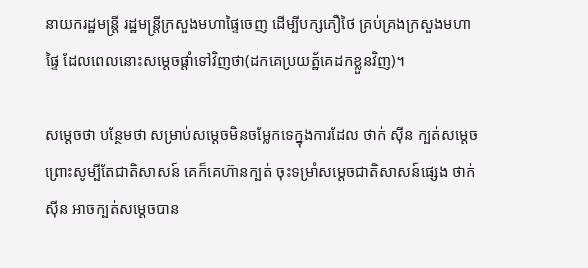នាយករដ្ឋមន្ត្រី រដ្ឋមន្ត្រីក្រសួងមហាផ្ទៃចេញ ដើម្បីបក្សភឿថៃ គ្រប់គ្រងក្រសួងមហាផ្ទៃ ដែលពេលនោះសម្ដេចផ្តាំទៅវិញថា(ដកគេប្រយត្ឋ័គេដកខ្លួនវិញ)។

សម្ដេចថា បន្ថែមថា សម្រាប់សម្ដេចមិនចម្លែកទេក្នុងការដែល ថាក់ សុីន ក្បត់សម្ដេច ព្រោះសូម្បីតែជាតិសាសន៍ គេក៏គេហ៊ានក្បត់ ចុះទម្រាំសម្ដេចជាតិសាសន៍ផ្សេង ថាក់ សុីន អាចក្បត់សម្ដេចបាន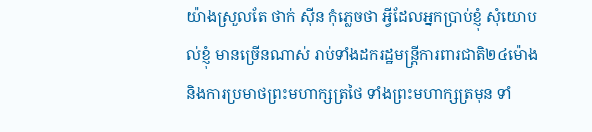យ៉ាងស្រួលតែ ថាក់ សុីន កុំភ្លេចថា អ្វីដែលអ្នកប្រាប់ខ្ញុំ សុំយោបល់ខ្ញុំ មានច្រើនណាស់ រាប់ទាំងដករដ្ឋមន្ត្រីការពារជាតិ២៤ម៉ោង និងការប្រមាថព្រះមហាក្សត្រថៃ ទាំងព្រះមហាក្សត្រមុន ទាំ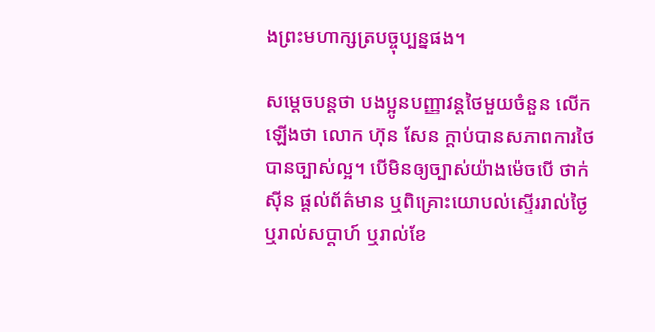ងព្រះមហាក្សត្របច្ចុប្បន្នផង។

សម្ដេចបន្តថា បងប្អូនបញ្ញាវន្តថៃមួយចំនួន លើកឡើងថា លោក ហ៊ុន សែន ក្តាប់បានសភាពការថៃ បានច្បាស់ល្អ។ បើមិនឲ្យច្បាស់យ៉ាងម៉េចបើ ថាក់ សុីន ផ្តល់ព័ត៌មាន ឬពិគ្រោះយោបល់ស្ទើររាល់ថ្ងៃឬរាល់សប្តាហ៍ ឬរាល់ខែ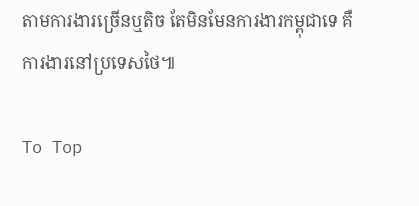តាមការងារច្រើនឬតិច តែមិនមែនការងារកម្ពុជាទេ គឺការងារនៅប្រទេសថៃ៕

To Top